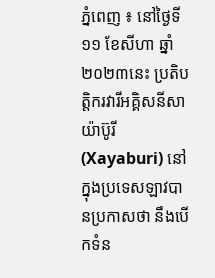ភ្នំពេញ ៖ នៅថ្ងៃទី ១១ ខែសីហា ឆ្នាំ ២០២៣នេះ ប្រតិបត្តិករវារីអគ្គិសនីសាយ៉ាប៊ូរី (Xayaburi) នៅក្នុងប្រទេសឡាវបានប្រកាសថា នឹងបើកទំន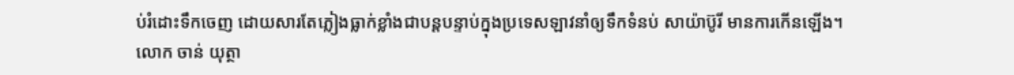ប់រំដោះទឹកចេញ ដោយសារតែភ្លៀងធ្លាក់ខ្លាំងជាបន្តបន្ទាប់ក្នុងប្រទេសឡាវនាំឲ្យទឹកទំនប់ សាយ៉ាប៊ូរី មានការកើនឡើង។
លោក ចាន់ យុត្ថា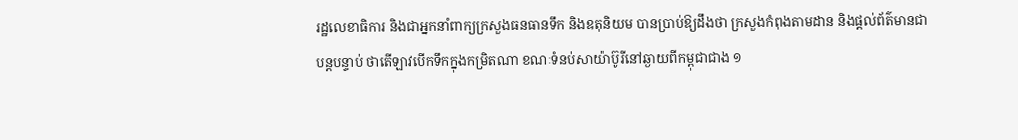រដ្ឋលេខាធិការ និងជាអ្នកនាំពាក្យក្រសួងធនធានទឹក និងឧតុនិយម បានប្រាប់ឱ្យដឹងថា ក្រសួងកំពុងតាមដាន និងផ្ដល់ព័ត៌មានជាបន្តបន្ទាប់ ថាតើឡាវបើកទឹកក្នុងកម្រិតណា ខណៈទំនប់សាយ៉ាប៊ូរីនៅឆ្ងាយពីកម្ពុជាជាង ១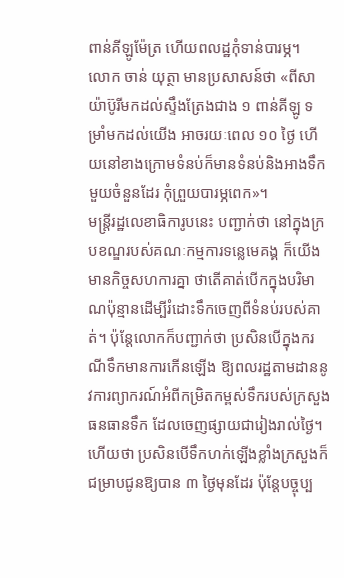ពាន់គីឡូម៉ែត្រ ហើយពលដ្ឋកុំទាន់បារម្ភ។
លោក ចាន់ យុត្ថា មានប្រសាសន៍ថា «ពីសាយ៉ាប៊ូរីមកដល់ស្ទឹងត្រែងជាង ១ ពាន់គីឡូ ទម្រាំមកដល់យើង អាចរយៈពេល ១០ ថ្ងៃ ហើយនៅខាងក្រោមទំនប់ក៏មានទំនប់និងអាងទឹកមួយចំនួនដែរ កុំព្រួយបារម្ភពេក»។
មន្ត្រីរដ្ឋលេខាធិការូបនេះ បញ្ជាក់ថា នៅក្នុងក្របខណ្ឌរបស់គណៈកម្មការទន្លេមេគង្គ ក៏យើងមានកិច្ចសហការគ្នា ថាតើគាត់បើកក្នុងបរិមាណប៉ុន្មានដើម្បីរំដោះទឹកចេញពីទំនប់របស់គាត់។ ប៉ុន្តែលោកក៏បញ្ជាក់ថា ប្រសិនបើក្នុងករណីទឹកមានការកើនឡើង ឱ្យពលរដ្ឋតាមដាននូវការព្យាករណ៍អំពីកម្រិតកម្ពស់ទឹករបស់ក្រសួងធនធានទឹក ដែលចេញផ្សាយជារៀងរាល់ថ្ងៃ។ ហើយថា ប្រសិនបើទឹកហក់ឡើងខ្លាំងក្រសួងក៏ជម្រាបជូនឱ្យបាន ៣ ថ្ងៃមុនដែរ ប៉ុន្តែបច្ចុប្ប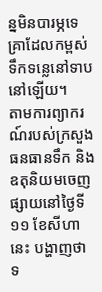ន្នមិនបារម្ភទេ គ្រាដែលកម្ពស់ទឹកទន្លេនៅទាបនៅឡើយ។
តាមការព្យាករណ៍របស់ក្រសួងធនធានទឹក និងឧតុនិយមចេញផ្សាយនៅថ្ងៃទី ១១ ខែសីហានេះ បង្ហាញថា ទ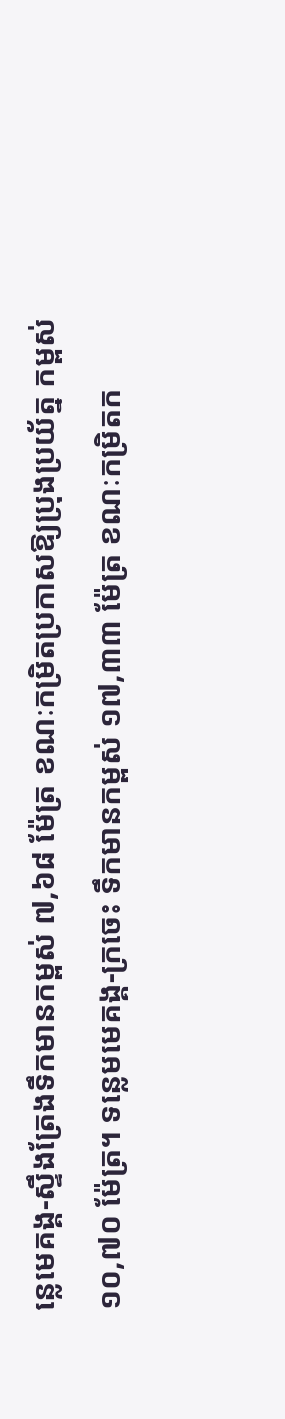ន្លេមេគង្គ-ស្ទឹងត្រែងទឹកមានកម្ពស់ ៧,៦៨ ម៉ែត្រ ខណៈកម្រិតប្រកាសឱ្យប្រុងប្រយ័ត្ន កម្ពស់ ១០,៧០ ម៉ែត្រ។ ទន្លេមមេគង្គ-ក្រចេះ ទឹកមានកម្ពស់ ១៧,៣៣ ម៉ែត្រ ខណៈកម្រិតក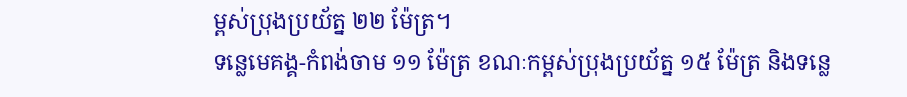ម្ពស់ប្រុងប្រយ័ត្ន ២២ ម៉ែត្រ។
ទន្លេមេគង្គ-កំពង់ចាម ១១ ម៉ែត្រ ខណៈកម្ពស់ប្រុងប្រយ័ត្ន ១៥ ម៉ែត្រ និងទន្លេ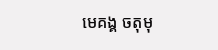មេគង្គ ចតុមុ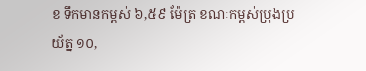ខ ទឹកមានកម្ពស់ ៦,៥៩ ម៉ែត្រ ខណៈកម្ពស់ប្រុងប្រយ័ត្ន ១០,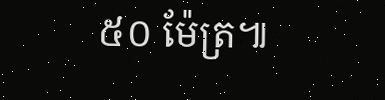៥០ ម៉ែត្រ៕